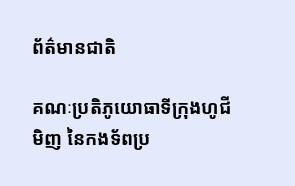ព័ត៌មានជាតិ

គណៈប្រតិភូយោធាទីក្រុងហូជីមិញ នៃកងទ័ពប្រ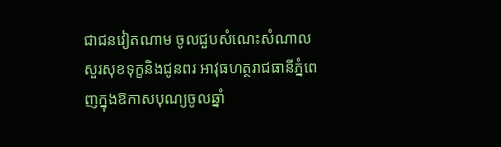ជាជនវៀតណាម ចូលជួបសំណេះសំណាល សួរសុខទុក្ខនិងជូនពរ អាវុធហត្ថរាជធានីភ្នំពេញក្នុងឱកាសបុណ្យចូលឆ្នាំ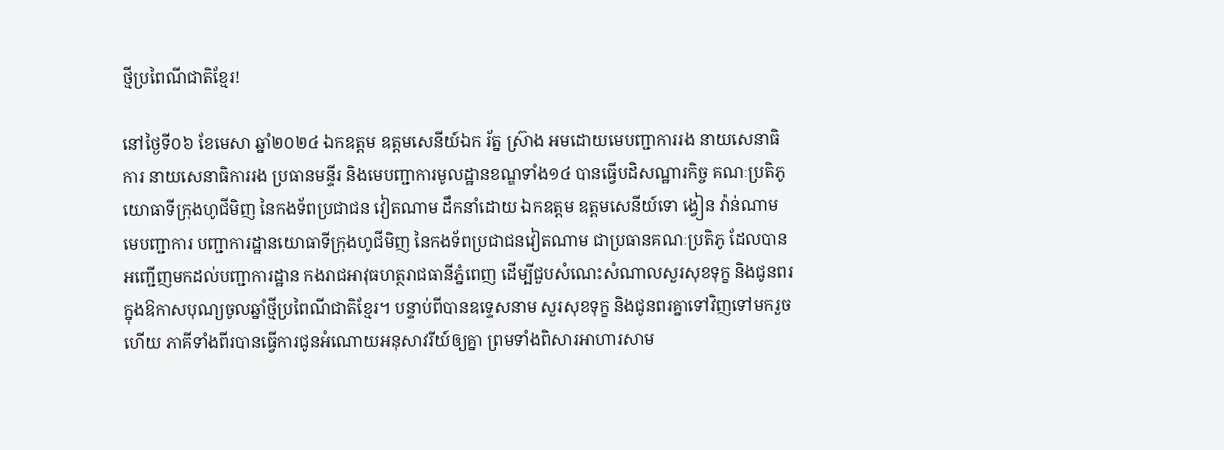ថ្មីប្រពៃណីជាតិខ្មែរ!

នៅថ្ងៃទី០៦ ខែមេសា ឆ្នាំ២០២៤ ឯកឧត្តម ឧត្តមសេនីយ៍ឯក រ័ត្ន ស៊្រាង អមដោយមេបញ្ជាការរង នាយសេនាធិការ នាយសេនាធិការរង ប្រធានមន្ទីរ និងមេបញ្ជាការមូលដ្ឋានខណ្ឌទាំង១៤ បានធ្វើបដិសណ្ឋារកិច្ច គណៈប្រតិភូយោធាទីក្រុងហូជីមិញ នៃកងទ័ពប្រជាជន វៀតណាម ដឹកនាំដោយ ឯកឧត្តម ឧត្តមសេនីយ៍ទោ ង្វៀន វ៉ាន់ណាម មេបញ្ជាការ បញ្ជាការដ្ឋានយោធាទីក្រុងហូជីមិញ នៃកងទ័ពប្រជាជនវៀតណាម ជាប្រធានគណៈប្រតិភូ ដែលបានអញ្ជើញមកដល់បញ្ជាការដ្ឋាន កងរាជអាវុធហត្ថរាជធានីភ្នំពេញ ដើម្បីជួបសំណេះសំណាលសួរសុខទុក្ខ និងជូនពរ ក្នុងឱកាសបុណ្យចូលឆ្នាំថ្មីប្រពៃណីជាតិខ្មែរ។ បន្ទាប់ពីបានឧទ្ទេសនាម សួរសុខទុក្ខ និងជូនពរគ្នាទៅវិញទៅមករួចហើយ ភាគីទាំងពីរបានធ្វើការជូនអំណោយអនុសាវរីយ៍ឲ្យគ្នា ព្រមទាំងពិសារអាហារសាម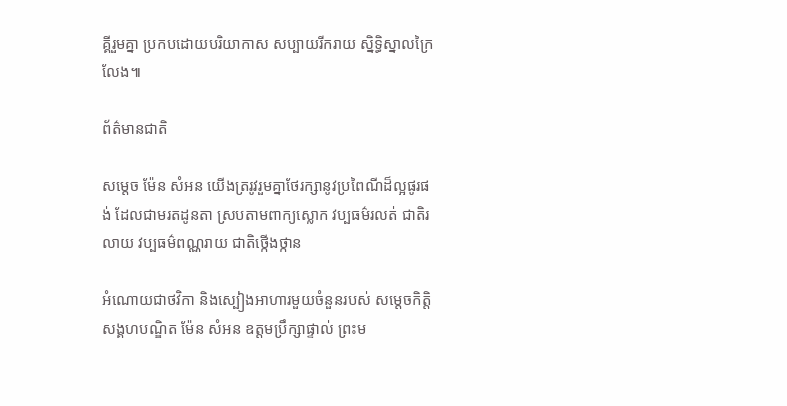គ្គីរួមគ្នា ប្រកបដោយបរិយាកាស សប្បាយរីករាយ ស្និទ្ធិស្នាលក្រៃលែង៕

ព័ត៌មានជាតិ

សម្តេច ម៉ែន សំអន យើងត្ររូវរួមគ្នាថែរក្សានូវប្រពៃណីដ៏ល្អផូរផង់ ដែលជាមរតដូនតា ស្របតាមពាក្យស្លោក វប្បធម៌រលត់ ជាតិរលាយ វប្បធម៌ពណ្ណរាយ ជាតិថ្កើងថ្កាន

អំណោយជាថវិកា និងស្បៀងអាហារមួយចំនួនរបស់ សម្តេចកិត្តិសង្គហបណ្ឌិត ម៉ែន សំអន ឧត្តមប្រឹក្សាផ្ទាល់ ព្រះម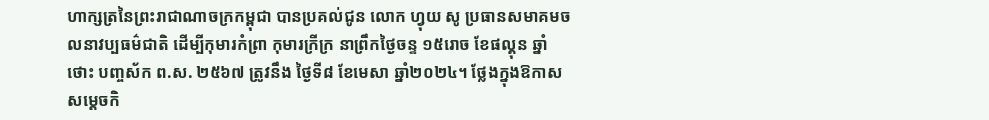ហាក្សត្រនៃព្រះរាជាណាចក្រកម្ពុជា បានប្រគល់ជូន លោក ហ្វុយ សូ ប្រធានសមាគមចលនាវប្បធម៌ជាតិ ដើម្បីកុមារកំព្រា កុមារក្រីក្រ នាព្រឹកថ្ងៃចន្ទ ១៥រោច ខែផល្គុន ឆ្នាំថោះ បញ្ចស័ក ព.ស. ២៥៦៧ ត្រូវនឹង ថ្ងៃទី៨ ខែមេសា ឆ្នាំ២០២៤។ ថ្លែងក្នុងឱកាស សម្តេចកិ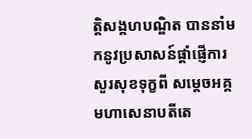ត្តិសង្គហបណ្ឌិត បាននាំមកនូវប្រសាសន៍ផ្តាំផ្ញើការ សួរសុខទុក្ខពី សម្តេចអគ្គមហាសេនាបតីតេ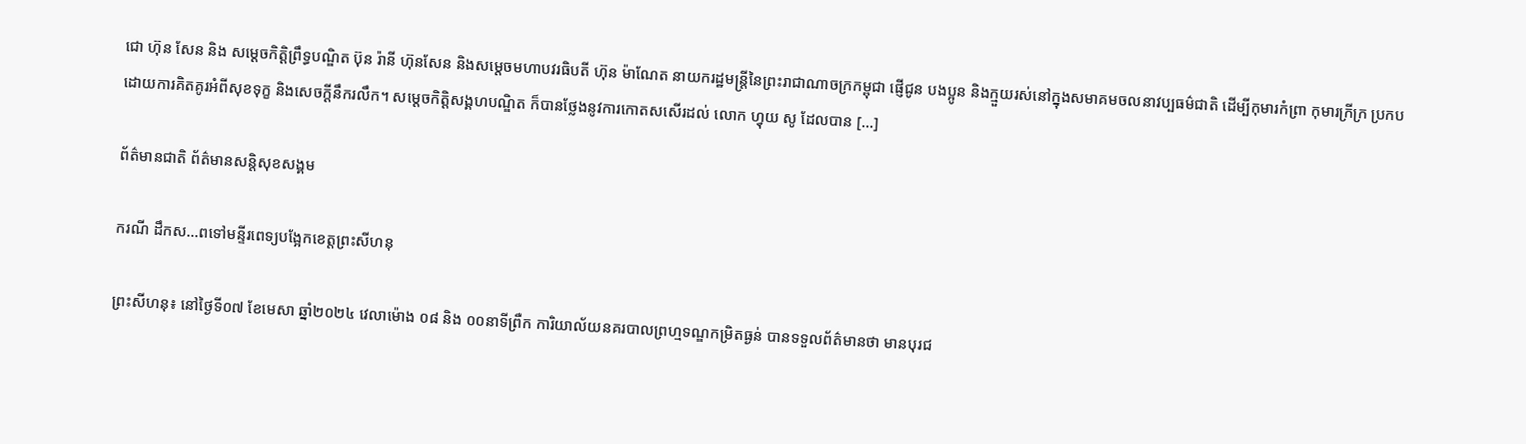ជោ ហ៊ុន សែន និង សម្តេចកិត្តិព្រឹទ្ធបណ្ឌិត ប៊ុន រ៉ានី ហ៊ុនសែន និងសម្តេចមហាបវរធិបតី ហ៊ុន ម៉ាណែត នាយករដ្ឋមន្ត្រីនៃព្រះរាជាណាចក្រកម្ពុជា ផ្ញើជូន បងប្អូន និងក្មួយរស់នៅក្នុងសមាគមចលនាវប្បធម៌ជាតិ ដើម្បីកុមារកំព្រា កុមារក្រីក្រ ប្រកប ដោយការគិតគូរអំពីសុខទុក្ខ និងសេចក្តីនឹករលឹក។ សម្តេចកិតិ្តសង្គហបណ្ឌិត ក៏បានថ្លែងនូវការកោតសសើរដល់ លោក ហ្វុយ សូ ដែលបាន […]

ព័ត៌មានជាតិ ព័ត៌មានសន្តិសុខសង្គម

ករណី ដឹកស…ពទៅមន្ទីរពេទ្យបង្អែកខេត្តព្រះសីហនុ

ព្រះសីហនុ៖ នៅថ្ងៃទី០៧ ខែមេសា ឆ្នាំ២០២៤ វេលាម៉ោង ០៨ និង ០០នាទីព្រឺក ការិយាល័យនគរបាលព្រហ្មទណ្ឌកម្រិតធ្ងន់ បានទទួលព័ត៌មានថា មានបុរជ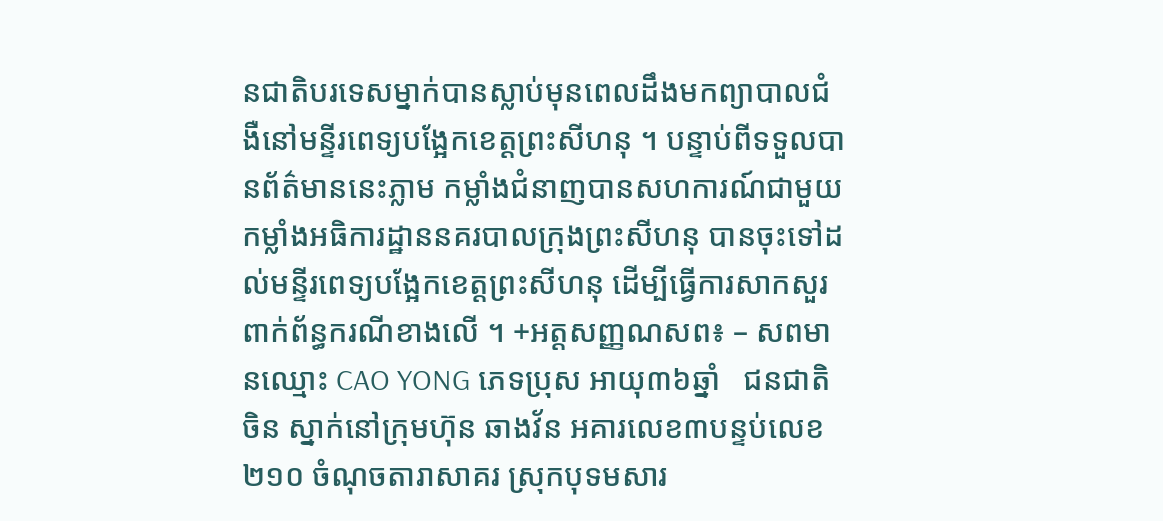នជាតិបរទេសម្នាក់បានស្លាប់មុនពេលដឹងមកព្យាបាលជំងឺនៅមន្ទីរពេទ្យបង្អែកខេត្តព្រះសីហនុ ។ បន្ទាប់ពីទទួលបានព័ត៌មាននេះភ្លាម កម្លាំងជំនាញបានសហការណ៍ជាមួយកម្លាំងអធិការដ្ឋាននគរបាលក្រុងព្រះសីហនុ បានចុះទៅដល់មន្ទីរពេទ្យបង្អែកខេត្តព្រះសីហនុ ដើម្បីធ្វើការសាកសួរ ពាក់ព័ន្ធករណីខាងលើ ។ +អត្តសញ្ញណសព៖ – សពមានឈ្មោះ CAO YONG ភេទប្រុស អាយុ៣៦ឆ្នាំ   ជនជាតិចិន ស្នាក់នៅក្រុមហ៊ុន ឆាងវ័ន អគារលេខ៣បន្ទប់លេខ ២១០ ចំណុចតារាសាគរ ស្រុកបុទមសារ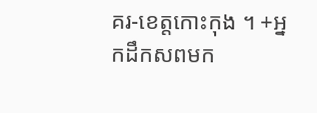គរ-ខេត្តកោះកុង ។ +អ្នកដឹកសពមក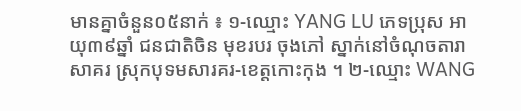មានគ្នាចំនួន០៥នាក់ ៖ ១-ឈ្មោះ YANG LU ភេទប្រុស អាយុ៣៩ឆ្នាំ ជនជាតិចិន មុខរបរ ចុងភៅ ស្នាក់នៅចំណុចតារាសាគរ ស្រុកបុទមសារគរ-ខេត្តកោះកុង ។ ២-ឈ្មោះ WANG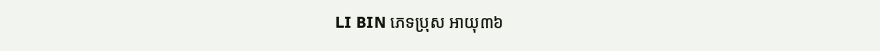LI BIN ភេទប្រុស អាយុ៣៦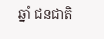ឆ្នាំ ជនជាតិ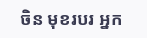ចិន មុខរបរ អ្នក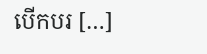បើកបរ […]